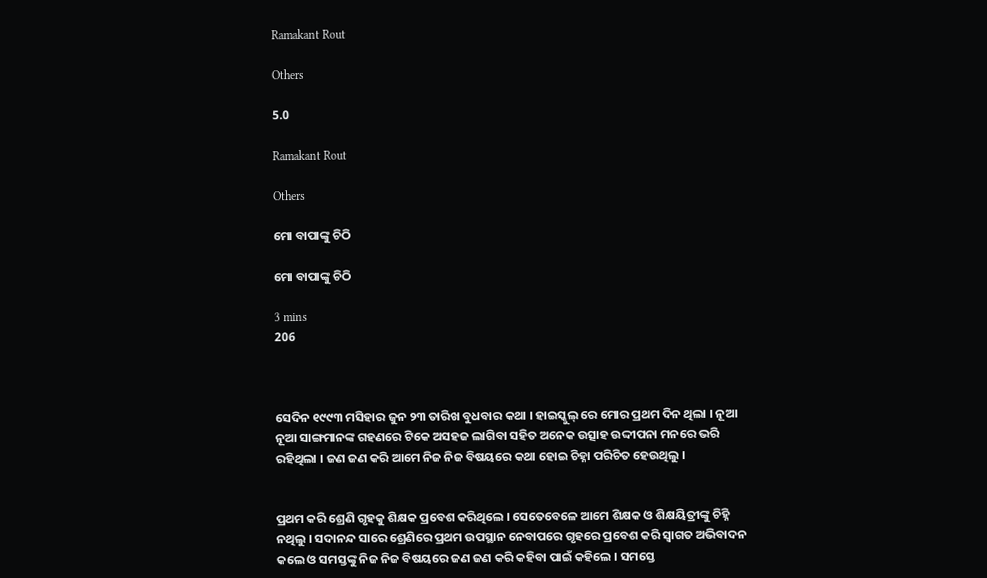Ramakant Rout

Others

5.0

Ramakant Rout

Others

ମୋ ବାପାଙ୍କୁ ଚିଠି

ମୋ ବାପାଙ୍କୁ ଚିଠି

3 mins
206



ସେଦିନ ୧୯୯୩ ମସିହାର ଜୁନ ୨୩ ତାରିଖ ବୁଧବାର କଥା । ହାଇସ୍କୁଲ୍ ରେ ମୋର ପ୍ରଥମ ଦିନ ଥିଲା । ନୂଆ ନୂଆ ସାଙ୍ଗମାନଙ୍କ ଗହଣରେ ଟିକେ ଅସହଜ ଲାଗିବା ସହିତ ଅନେକ ଉତ୍ସାହ ଉଦ୍ଦୀପନା ମନରେ ଭରି ରହିଥିଲା । ଜଣ ଜଣ କରି ଆମେ ନିଜ ନିଜ ବିଷୟରେ କଥା ହୋଇ ଚିହ୍ନା ପରିଚିତ ହେଉଥିଲୁ ।


ପ୍ରଥମ କରି ଶ୍ରେଣି ଗୃହକୁ ଶିକ୍ଷକ ପ୍ରବେଶ କରିଥିଲେ । ସେତେବେଳେ ଆମେ ଶିକ୍ଷକ ଓ ଶିକ୍ଷୟିତ୍ରୀଙ୍କୁ ଚିହ୍ନି ନଥିଲୁ । ସଦାନନ୍ଦ ସାରେ ଶ୍ରେଣିରେ ପ୍ରଥମ ଉପସ୍ଥାନ ନେବାପରେ ଗୃହରେ ପ୍ରବେଶ କରି ସ୍ବାଗତ ଅଭିବାଦନ କଲେ ଓ ସମସ୍ତଙ୍କୁ ନିଜ ନିଜ ବିଷୟରେ ଜଣ ଜଣ କରି କହିବା ପାଇଁ କହିଲେ । ସମସ୍ତେ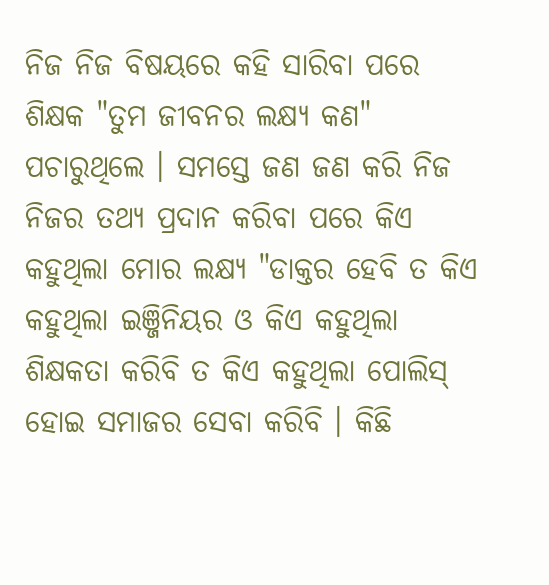ନିଜ ନିଜ ବିଷୟରେ କହି ସାରିବା ପରେ ଶିକ୍ଷକ "ତୁମ ଜୀବନର ଲକ୍ଷ୍ୟ କଣ" ପଚାରୁଥିଲେ । ସମସ୍ତେ ଜଣ ଜଣ କରି ନିଜ ନିଜର ତଥ୍ୟ ପ୍ରଦାନ କରିବା ପରେ କିଏ କହୁଥିଲା ମୋର ଲକ୍ଷ୍ୟ "ଡାକ୍ତର ହେବି ତ କିଏ କହୁଥିଲା ଇଞ୍ଜିନିୟର ଓ କିଏ କହୁଥିଲା ଶିକ୍ଷକତା କରିବି ତ କିଏ କହୁଥିଲା ପୋଲିସ୍ ହୋଇ ସମାଜର ସେବା କରିବି । କିଛି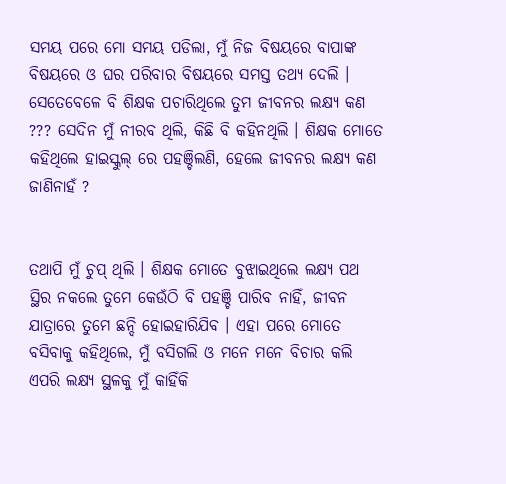ସମୟ ପରେ ମୋ ସମୟ ପଡିଲା, ମୁଁ ନିଜ ବିଷୟରେ ବାପାଙ୍କ ବିଷୟରେ ଓ ଘର ପରିବାର ବିଷୟରେ ସମସ୍ତ ତଥ୍ୟ ଦେଲି । ସେତେବେଳେ ବି ଶିକ୍ଷକ ପଚାରିଥିଲେ ତୁମ ଜୀବନର ଲକ୍ଷ୍ୟ କଣ ??? ସେଦିନ ମୁଁ ନୀରବ ଥିଲି, କିଛି ବି କହିନଥିଲି । ଶିକ୍ଷକ ମୋତେ କହିଥିଲେ ହାଇସ୍କୁଲ୍ ରେ ପହଞ୍ଚିଲଣି, ହେଲେ ଜୀବନର ଲକ୍ଷ୍ୟ କଣ ଜାଣିନାହଁ ?


ତଥାପି ମୁଁ ଚୁପ୍ ଥିଲି । ଶିକ୍ଷକ ମୋତେ ବୁଝାଇଥିଲେ ଲକ୍ଷ୍ୟ ପଥ ସ୍ଥିର ନକଲେ ତୁମେ କେଉଁଠି ବି ପହଞ୍ଚି ପାରିବ ନାହିଁ, ଜୀବନ ଯାତ୍ରାରେ ତୁମେ ଛନ୍ଦି ହୋଇହାରିଯିବ । ଏହା ପରେ ମୋତେ ବସିବାକୁ କହିଥିଲେ, ମୁଁ ବସିଗଲି ଓ ମନେ ମନେ ବିଚାର କଲି ଏପରି ଲକ୍ଷ୍ୟ ସ୍ଥଳକୁ ମୁଁ କାହିଁକି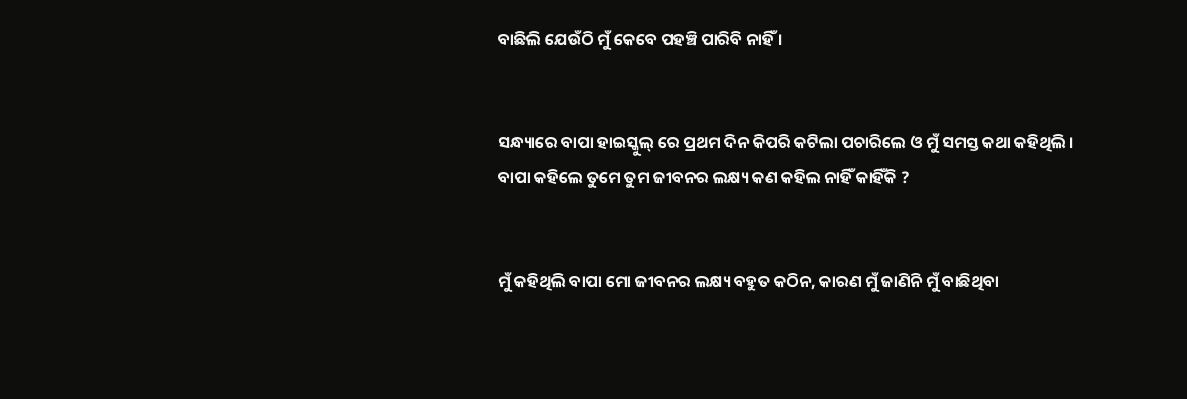ବାଛିଲି ଯେଉଁଠି ମୁଁ କେବେ ପହଞ୍ଚି ପାରିବି ନାହିଁ ।


ସନ୍ଧ୍ୟାରେ ବାପା ହାଇସ୍କୁଲ୍ ରେ ପ୍ରଥମ ଦିନ କିପରି କଟିଲା ପଚାରିଲେ ଓ ମୁଁ ସମସ୍ତ କଥା କହିଥିଲି । ବାପା କହିଲେ ତୁମେ ତୁମ ଜୀବନର ଲକ୍ଷ୍ୟ କଣ କହିଲ ନାହିଁ କାହିଁକି ?


ମୁଁ କହିଥିଲି ବାପା ମୋ ଜୀବନର ଲକ୍ଷ୍ୟ ବହୁତ କଠିନ, କାରଣ ମୁଁ ଜାଣିନି ମୁଁ ବାଛିଥିବା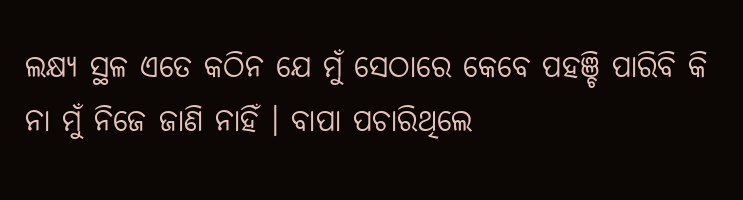ଲକ୍ଷ୍ୟ ସ୍ଥଳ ଏତେ କଠିନ ଯେ ମୁଁ ସେଠାରେ କେବେ ପହଞ୍ଚି ପାରିବି କି ନା ମୁଁ ନିଜେ ଜାଣି ନାହିଁ । ବାପା ପଚାରିଥିଲେ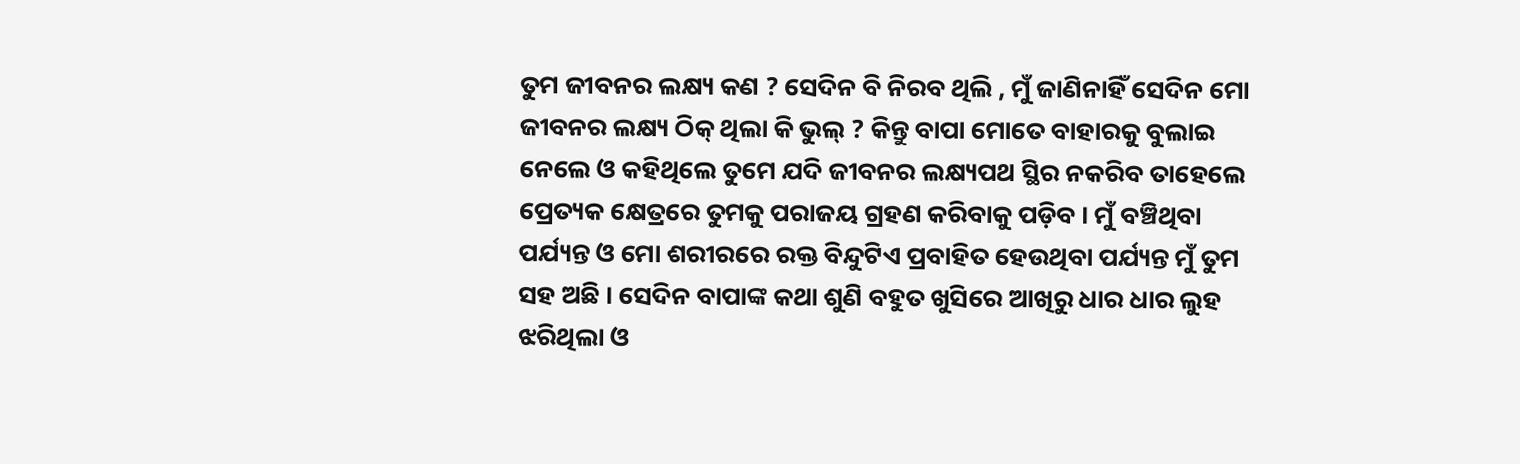ତୁମ ଜୀବନର ଲକ୍ଷ୍ୟ କଣ ? ସେଦିନ ବି ନିରବ ଥିଲି , ମୁଁ ଜାଣିନାହିଁ ସେଦିନ ମୋ ଜୀବନର ଲକ୍ଷ୍ୟ ଠିକ୍ ଥିଲା କି ଭୁଲ୍ ? କିନ୍ତୁ ବାପା ମୋତେ ବାହାରକୁ ବୁଲାଇ ନେଲେ ଓ କହିଥିଲେ ତୁମେ ଯଦି ଜୀବନର ଲକ୍ଷ୍ୟପଥ ସ୍ଥିର ନକରିବ ତାହେଲେ ପ୍ରେତ୍ୟକ କ୍ଷେତ୍ରରେ ତୁମକୁ ପରାଜୟ ଗ୍ରହଣ କରିବାକୁ ପଡ଼ିବ । ମୁଁ ବଞ୍ଚିଥିବା ପର୍ଯ୍ୟନ୍ତ ଓ ମୋ ଶରୀରରେ ରକ୍ତ ବିନ୍ଦୁଟିଏ ପ୍ରବାହିତ ହେଉଥିବା ପର୍ଯ୍ୟନ୍ତ ମୁଁ ତୁମ ସହ ଅଛି । ସେଦିନ ବାପାଙ୍କ କଥା ଶୁଣି ବହୁତ ଖୁସିରେ ଆଖିରୁ ଧାର ଧାର ଲୁହ ଝରିଥିଲା ଓ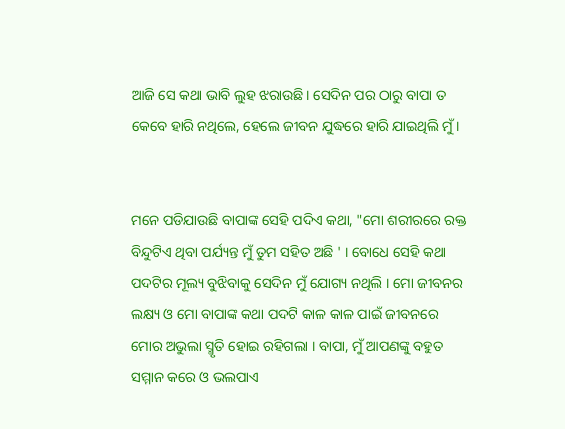ଆଜି ସେ କଥା ଭାବି ଲୁହ ଝରାଉଛି। ସେଦିନ ପର ଠାରୁ ବାପା ତ କେବେ ହାରି ନଥିଲେ, ହେଲେ ଜୀବନ ଯୁଦ୍ଧରେ ହାରି ଯାଇଥିଲି ମୁଁ ।


ମନେ ପଡିଯାଉଛି ବାପାଙ୍କ ସେହି ପଦିଏ କଥା, "ମୋ ଶରୀରରେ ରକ୍ତ ବିନ୍ଦୁଟିଏ ଥିବା ପର୍ଯ୍ୟନ୍ତ ମୁଁ ତୁମ ସହିତ ଅଛି ' । ବୋଧେ ସେହି କଥା ପଦଟିର ମୂଲ୍ୟ ବୁଝିବାକୁ ସେଦିନ ମୁଁ ଯୋଗ୍ୟ ନଥିଲି । ମୋ ଜୀବନର ଲକ୍ଷ୍ୟ ଓ ମୋ ବାପାଙ୍କ କଥା ପଦଟି କାଳ କାଳ ପାଇଁ ଜୀବନରେ ମୋର ଅଭୁଲା ସ୍ମୃତି ହୋଇ ରହିଗଲା । ବାପା, ମୁଁ ଆପଣଙ୍କୁ ବହୁତ ସମ୍ମାନ କରେ ଓ ଭଲପାଏ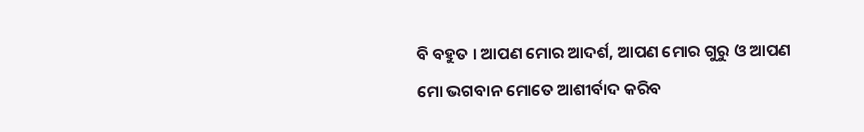ବି ବହୁତ । ଆପଣ ମୋର ଆଦର୍ଶ, ଆପଣ ମୋର ଗୁରୁ ଓ ଆପଣ ମୋ ଭଗବାନ ମୋତେ ଆଶୀର୍ବାଦ କରିବ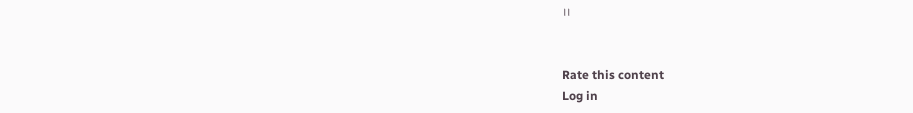।।


Rate this content
Log in